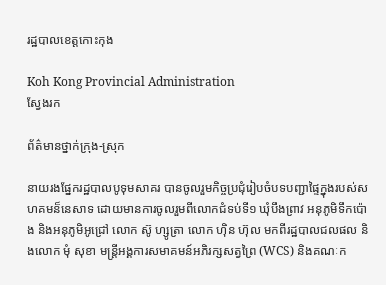រដ្ឋបាលខេត្តកោះកុង

Koh Kong Provincial Administration
ស្វែងរក

ព័ត៌មានថ្នាក់ក្រុង-ស្រុក

នាយរងផ្នែករដ្ឋបាលបូទុមសាគរ បានចូលរួមកិច្ចប្រជុំរៀបចំបទបញ្ជាផ្ទៃក្នុងរបស់សហគមន៏នេសាទ ដោយមានការចូលរួមពីលោកជំទប់ទី១ ឃុំបឹងព្រាវ អនុភូមិទឹកប៉ោង និងអនុភូមិអូជ្រៅ លោក ស៊ូ ហ្សូត្រា លោក ហ៊ិន ហ៊ុល មកពីរដ្ឋបាលជលផល និងលោក មុំ សុខា មន្រ្តីអង្គការសមាគមន៍អភិរក្សសត្វព្រៃ (WCS) និងគណៈក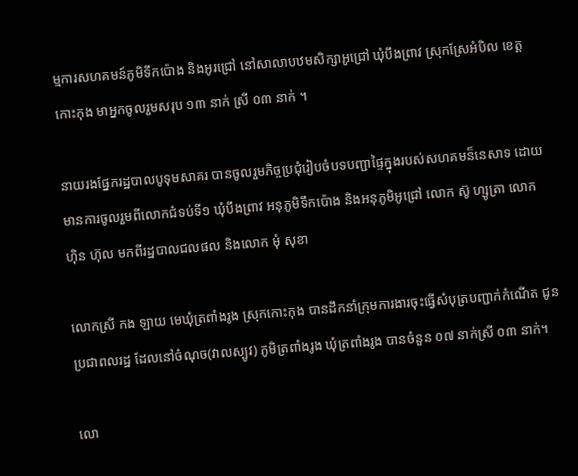ម្មការសហគមន៍ភូមិទឹកប៉ោង និងអូរជ្រៅ នៅសាលាបឋមសិក្សាអូជ្រៅ ឃុំបឹងព្រាវ ស្រុកស្រែអំបិល ខេត្តកោះកុង មាអ្នកចូលរួមសរុប ១៣ នាក់ ស្រី ០៣ នាក់ ។

នាយរងផ្នែករដ្ឋបាលបូទុមសាគរ បានចូលរួមកិច្ចប្រជុំរៀបចំបទបញ្ជាផ្ទៃក្នុងរបស់សហគមន៏នេសាទ ដោយមានការចូលរួមពីលោកជំទប់ទី១ ឃុំបឹងព្រាវ អនុភូមិទឹកប៉ោង និងអនុភូមិអូជ្រៅ លោក ស៊ូ ហ្សូត្រា លោក ហ៊ិន ហ៊ុល មកពីរដ្ឋបាលជលផល និងលោក មុំ សុខា

លោកស្រី កង ឡាយ មេឃុំត្រពាំងរូង ស្រុកកោះកុង បានដឹកនាំក្រុមការងារចុះធ្វើសំបុត្របញ្ជាក់កំណើត ជូនប្រជាពលរដ្ឋ ដែលនៅចំណុច(វាលស្បូវ) ភូមិត្រពាំងរូង ឃុំត្រពាំងរូង បានចំនួន ០៧ នាក់ស្រី ០៣ នាក់។

លោ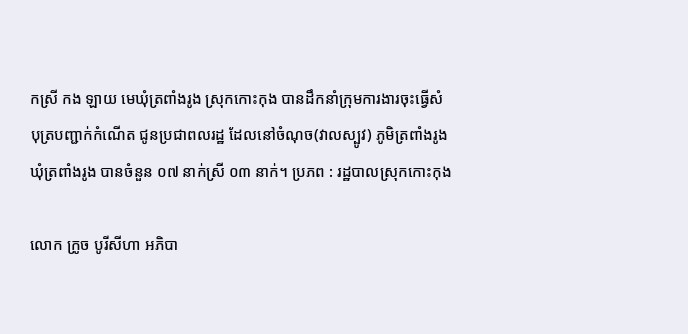កស្រី កង ឡាយ មេឃុំត្រពាំងរូង ស្រុកកោះកុង បានដឹកនាំក្រុមការងារចុះធ្វើសំបុត្របញ្ជាក់កំណើត ជូនប្រជាពលរដ្ឋ ដែលនៅចំណុច(វាលស្បូវ) ភូមិត្រពាំងរូង ឃុំត្រពាំងរូង បានចំនួន ០៧ នាក់ស្រី ០៣ នាក់។ ប្រភព : រដ្ឋបាលស្រុកកោះកុង

លោក ក្រូច បូរីសីហា អភិបា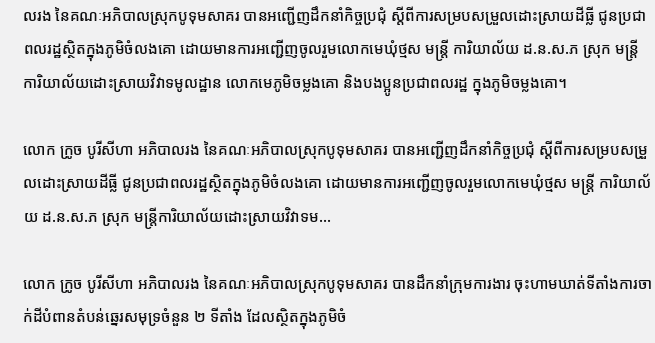លរង នៃគណៈអភិបាលស្រុកបូទុមសាគរ បានអញ្ជើញដឹកនាំកិច្ចប្រជុំ ស្តីពីការសម្របសម្រួលដោះស្រាយដីធ្លី ជូនប្រជាពលរដ្ឋស្ថិតក្នុងភូមិចំលងគោ ដោយមានការអញ្ជើញចូលរួមលោកមេឃុំថ្មស មន្ត្រី ការិយាល័យ ដ.ន.ស.ភ ស្រុក មន្រ្តីការិយាល័យដោះស្រាយវិវាទមូលដ្ឋាន លោកមេភូមិចម្លងគោ និងបងប្អូនប្រជាពលរដ្ឋ ក្នុងភូមិចម្លងគោ។

លោក ក្រូច បូរីសីហា អភិបាលរង នៃគណៈអភិបាលស្រុកបូទុមសាគរ បានអញ្ជើញដឹកនាំកិច្ចប្រជុំ ស្តីពីការសម្របសម្រួលដោះស្រាយដីធ្លី ជូនប្រជាពលរដ្ឋស្ថិតក្នុងភូមិចំលងគោ ដោយមានការអញ្ជើញចូលរួមលោកមេឃុំថ្មស មន្ត្រី ការិយាល័យ ដ.ន.ស.ភ ស្រុក មន្រ្តីការិយាល័យដោះស្រាយវិវាទម...

លោក ក្រូច បូរីសីហា អភិបាលរង នៃគណៈអភិបាលស្រុកបូទុមសាគរ បានដឹកនាំក្រុមការងារ ចុះហាមឃាត់ទីតាំងការចាក់ដីបំពានតំបន់ឆ្នេរសមុទ្រចំនួន ២ ទីតាំង ដែលស្ថិតក្នុងភូមិចំ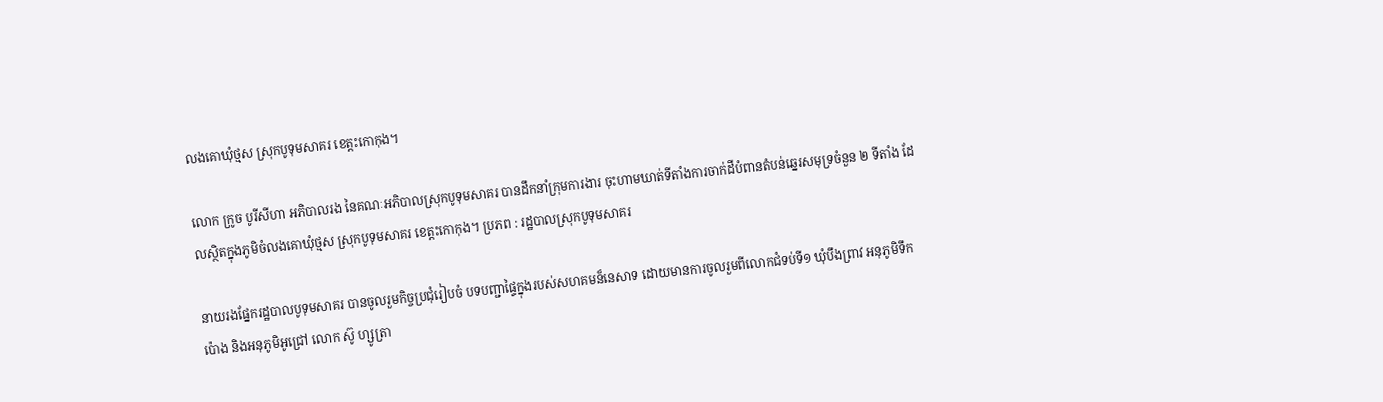លងគោឃុំថ្មស ស្រុកបូទុមសាគរ ខេត្តះកោកុង។

លោក ក្រូច បូរីសីហា អភិបាលរង នៃគណៈអភិបាលស្រុកបូទុមសាគរ បានដឹកនាំក្រុមការងារ ចុះហាមឃាត់ទីតាំងការចាក់ដីបំពានតំបន់ឆ្នេរសមុទ្រចំនួន ២ ទីតាំង ដែលស្ថិតក្នុងភូមិចំលងគោឃុំថ្មស ស្រុកបូទុមសាគរ ខេត្តះកោកុង។ ប្រភព : រដ្ឋបាលស្រុកបូទុមសាគរ

នាយរងផ្នែករដ្ឋបាលបូទុមសាគរ បានចូលរួមកិច្ចប្រជុំរៀបចំ បទបញ្ជាផ្ទៃក្នុងរបស់សហគមន៏នេសាទ ដោយមានការចូលរួមពីលោកជំទប់ទី១ ឃុំបឹងព្រាវ អនុភូមិទឹកប៉ោង និងអនុភូមិអូជ្រៅ លោក ស៊ូ ហ្សូត្រា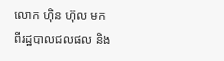លោក ហ៊ិន ហ៊ុល មកពីរដ្ឋបាលជលផល និង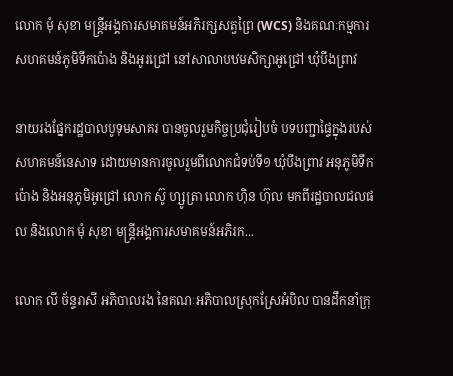លោក មុំ សុខា មន្រ្តីអង្គការសមាគមន៍អភិរក្សសត្វព្រៃ (WCS) និងគណៈកម្មការសហគមន៍ភូមិទឹកប៉ោង និងអូរជ្រៅ នៅសាលាបឋមសិក្សាអូជ្រៅ ឃុំបឹងព្រាវ

នាយរងផ្នែករដ្ឋបាលបូទុមសាគរ បានចូលរួមកិច្ចប្រជុំរៀបចំ បទបញ្ជាផ្ទៃក្នុងរបស់សហគមន៏នេសាទ ដោយមានការចូលរួមពីលោកជំទប់ទី១ ឃុំបឹងព្រាវ អនុភូមិទឹកប៉ោង និងអនុភូមិអូជ្រៅ លោក ស៊ូ ហ្សូត្រា លោក ហ៊ិន ហ៊ុល មកពីរដ្ឋបាលជលផល និងលោក មុំ សុខា មន្រ្តីអង្គការសមាគមន៍អភិរក...

លោក លី ច័ន្ទរាសី អភិបាលរង នៃគណៈអភិបាលស្រុកស្រែអំបិល បានដឹកនាំក្រុ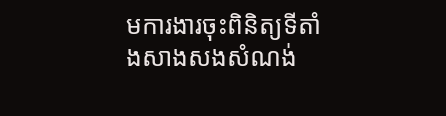មការងារចុះពិនិត្យទីតាំងសាងសងសំណង់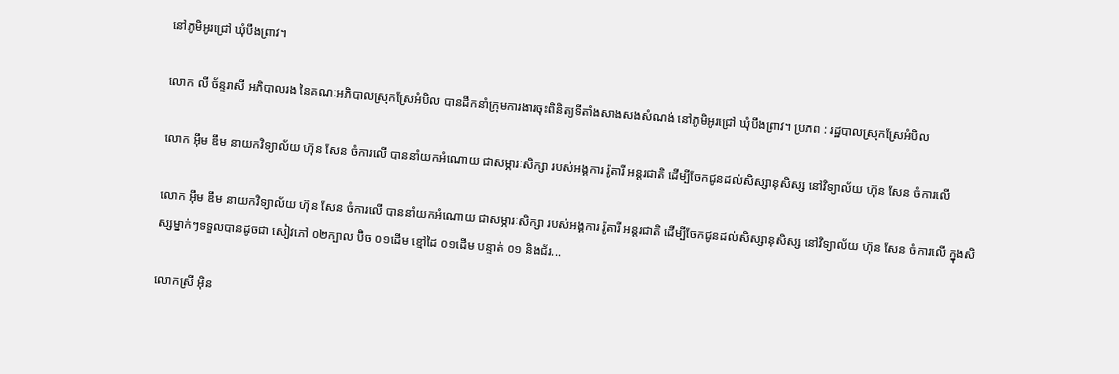នៅភូមិអូរជ្រៅ ឃុំបឹងព្រាវ។

លោក លី ច័ន្ទរាសី អភិបាលរង នៃគណៈអភិបាលស្រុកស្រែអំបិល បានដឹកនាំក្រុមការងារចុះពិនិត្យទីតាំងសាងសងសំណង់ នៅភូមិអូរជ្រៅ ឃុំបឹងព្រាវ។ ប្រភព : រដ្ឋបាលស្រុកស្រែអំបិល

លោក អ៊ឹម ឌឹម នាយកវិទ្យាល័យ ហ៊ុន សែន ចំការលើ បាននាំយកអំណោយ ជាសម្ភារៈសិក្សា របស់អង្គការ រ៉ូតារី អន្តរជាតិ ដើម្បីចែកជូនដល់សិស្សានុសិស្ស នៅវិទ្យាល័យ ហ៊ុន សែន ចំការលើ

លោក អ៊ឹម ឌឹម នាយកវិទ្យាល័យ ហ៊ុន សែន ចំការលើ បាននាំយកអំណោយ ជាសម្ភារៈសិក្សា របស់អង្គការ រ៉ូតារី អន្តរជាតិ ដើម្បីចែកជូនដល់សិស្សានុសិស្ស នៅវិទ្យាល័យ ហ៊ុន សែន ចំការលើ ក្នុងសិស្សម្នាក់ៗទទួលបានដូចជា សៀវភៅ ០២ក្បាល ប៊ិច ០១ដើម ខ្មៅដៃ ០១ដើម បន្ទាត់ ០១ និងជ័រ...

លោកស្រី អុិន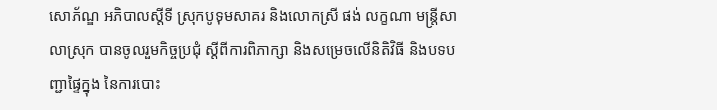សោភ័ណ្ឌ អភិបាលស្តីទី ស្រុកបូទុមសាគរ និងលោកស្រី ផង់ លក្ខណា មន្ត្រីសាលាស្រុក បានចូលរួមកិច្ចប្រជុំ ស្តីពីការពិភាក្សា និងសម្រេចលើនិតិវិធី និងបទបញ្ជាផ្ទៃក្នុង នៃការបោះ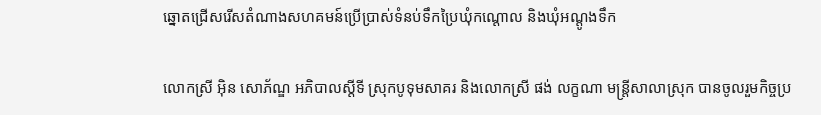ឆ្នោតជ្រើសរើសតំណាងសហគមន៍ប្រើប្រាស់ទំនប់ទឹកប្រៃឃុំកណ្តោល និងឃុំអណ្តូងទឹក

លោកស្រី អុិន សោភ័ណ្ឌ អភិបាលស្តីទី ស្រុកបូទុមសាគរ និងលោកស្រី ផង់ លក្ខណា មន្ត្រីសាលាស្រុក បានចូលរួមកិច្ចប្រ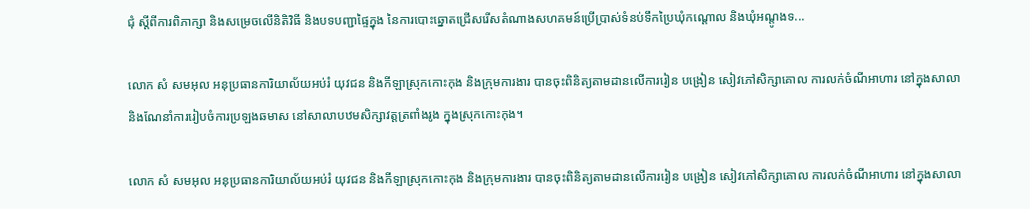ជុំ ស្តីពីការពិភាក្សា និងសម្រេចលើនិតិវិធី និងបទបញ្ជាផ្ទៃក្នុង នៃការបោះឆ្នោតជ្រើសរើសតំណាងសហគមន៍ប្រើប្រាស់ទំនប់ទឹកប្រៃឃុំកណ្តោល និងឃុំអណ្តូងទ...

លោក សំ សមអុល អនុប្រធានការិយាល័យអប់រំ យុវជន និងកីឡាស្រុកកោះកុង និងក្រុមការងារ បានចុះពិនិត្យតាមដានលើការរៀន បង្រៀន សៀវភៅសិក្សាគោល ការលក់ចំណីអាហារ នៅក្នុងសាលា និងណែនាំការរៀបចំការប្រឡងឆមាស នៅសាលាបឋមសិក្សាវត្តត្រពាំងរូង ក្នុងស្រុកកោះកុង។

លោក សំ សមអុល អនុប្រធានការិយាល័យអប់រំ យុវជន និងកីឡាស្រុកកោះកុង និងក្រុមការងារ បានចុះពិនិត្យតាមដានលើការរៀន បង្រៀន សៀវភៅសិក្សាគោល ការលក់ចំណីអាហារ នៅក្នុងសាលា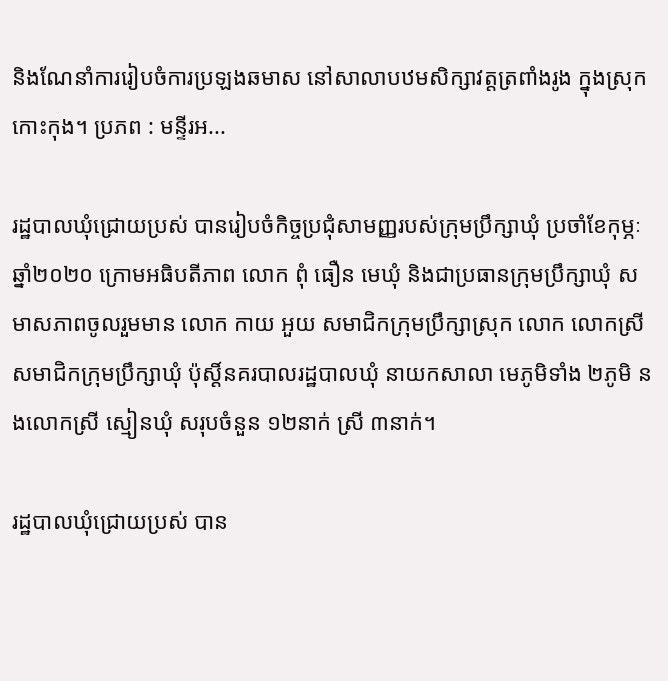និងណែនាំការរៀបចំការប្រឡងឆមាស នៅសាលាបឋមសិក្សាវត្តត្រពាំងរូង ក្នុងស្រុកកោះកុង។ ប្រភព : មន្ទីរអ...

រដ្ឋបាលឃុំជ្រោយប្រស់ បានរៀបចំកិច្ចប្រជុំសាមញ្ញរបស់ក្រុមប្រឹក្សាឃុំ ប្រចាំខែកុម្ភៈ ឆ្នាំ២០២០ ក្រោមអធិបតីភាព លោក ពុំ ធឿន មេឃុំ និងជាប្រធានក្រុមប្រឹក្សាឃុំ សមាសភាពចូលរួមមាន លោក កាយ អួយ សមាជិកក្រុមប្រឹក្សាស្រុក លោក លោកស្រីសមាជិកក្រុមប្រឹក្សាឃុំ ប៉ុស្ដិ៍នគរបាលរដ្ឋបាលឃុំ នាយកសាលា មេភូមិទាំង ២ភូមិ នងលោកស្រី ស្មៀនឃុំ សរុបចំនួន ១២នាក់ ស្រី ៣នាក់។

រដ្ឋបាលឃុំជ្រោយប្រស់ បាន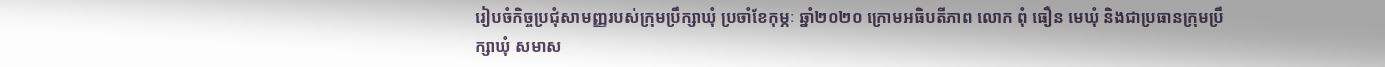រៀបចំកិច្ចប្រជុំសាមញ្ញរបស់ក្រុមប្រឹក្សាឃុំ ប្រចាំខែកុម្ភៈ ឆ្នាំ២០២០ ក្រោមអធិបតីភាព លោក ពុំ ធឿន មេឃុំ និងជាប្រធានក្រុមប្រឹក្សាឃុំ សមាស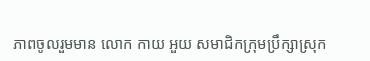ភាពចូលរួមមាន លោក កាយ អួយ សមាជិកក្រុមប្រឹក្សាស្រុក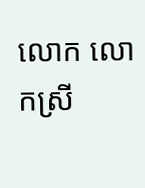លោក លោកស្រី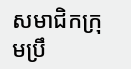សមាជិកក្រុមប្រឹ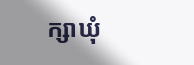ក្សាឃុំ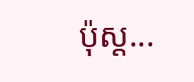ប៉ុស្ដ...